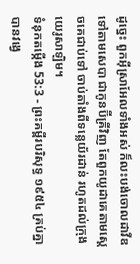ដូច្នេះ ពួកអ៊ីស្រាអែលទាំងអស់ ក៏លះបង់ចោលដាវីឌ ទៅតាមសេបា ជាកូនប៊ីគ្រីវិញ តែពួកយូដាគេតាមស្តេចគេជាប់ទៅ ចាប់តាំងពីទន្លេយ័រដាន់ រហូតដល់ក្រុងយេរូសាឡិម។
ទំនុកតម្កើង 53:3 - ព្រះគម្ពីរបរិសុទ្ធ ១៩៥៤ គ្រប់គ្នាបានវង្វេ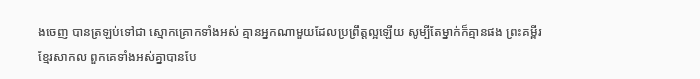ងចេញ បានត្រឡប់ទៅជា ស្មោកគ្រោកទាំងអស់ គ្មានអ្នកណាមួយដែលប្រព្រឹត្តល្អឡើយ សូម្បីតែម្នាក់ក៏គ្មានផង ព្រះគម្ពីរខ្មែរសាកល ពួកគេទាំងអស់គ្នាបានបែ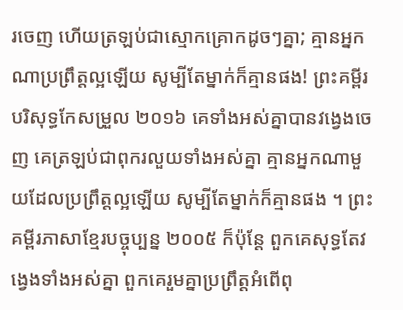រចេញ ហើយត្រឡប់ជាស្មោកគ្រោកដូចៗគ្នា; គ្មានអ្នកណាប្រព្រឹត្តល្អឡើយ សូម្បីតែម្នាក់ក៏គ្មានផង! ព្រះគម្ពីរបរិសុទ្ធកែសម្រួល ២០១៦ គេទាំងអស់គ្នាបានវង្វេងចេញ គេត្រឡប់ជាពុករលួយទាំងអស់គ្នា គ្មានអ្នកណាមួយដែលប្រព្រឹត្តល្អឡើយ សូម្បីតែម្នាក់ក៏គ្មានផង ។ ព្រះគម្ពីរភាសាខ្មែរបច្ចុប្បន្ន ២០០៥ ក៏ប៉ុន្តែ ពួកគេសុទ្ធតែវង្វេងទាំងអស់គ្នា ពួកគេរួមគ្នាប្រព្រឹត្តអំពើពុ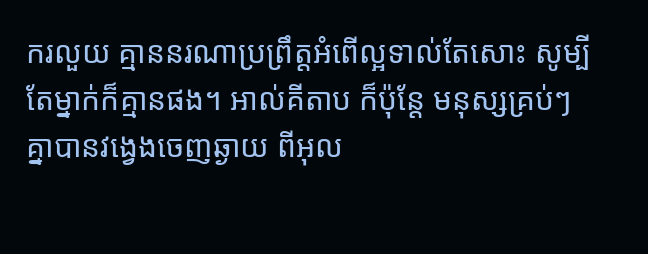ករលួយ គ្មាននរណាប្រព្រឹត្តអំពើល្អទាល់តែសោះ សូម្បីតែម្នាក់ក៏គ្មានផង។ អាល់គីតាប ក៏ប៉ុន្តែ មនុស្សគ្រប់ៗគ្នាបានវង្វេងចេញឆ្ងាយ ពីអុល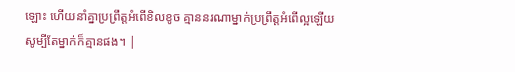ឡោះ ហើយនាំគ្នាប្រព្រឹត្តអំពើខិលខូច គ្មាននរណាម្នាក់ប្រព្រឹត្តអំពើល្អឡើយ សូម្បីតែម្នាក់ក៏គ្មានផង។ |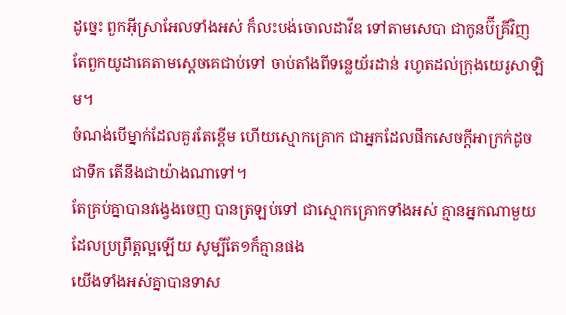ដូច្នេះ ពួកអ៊ីស្រាអែលទាំងអស់ ក៏លះបង់ចោលដាវីឌ ទៅតាមសេបា ជាកូនប៊ីគ្រីវិញ តែពួកយូដាគេតាមស្តេចគេជាប់ទៅ ចាប់តាំងពីទន្លេយ័រដាន់ រហូតដល់ក្រុងយេរូសាឡិម។
ចំណង់បើម្នាក់ដែលគួរតែខ្ពើម ហើយស្មោកគ្រោក ជាអ្នកដែលផឹកសេចក្ដីអាក្រក់ដូចជាទឹក តើនឹងជាយ៉ាងណាទៅ។
តែគ្រប់គ្នាបានវង្វេងចេញ បានត្រឡប់ទៅ ជាស្មោកគ្រោកទាំងអស់ គ្មានអ្នកណាមួយដែលប្រព្រឹត្តល្អឡើយ សូម្បីតែ១ក៏គ្មានផង
យើងទាំងអស់គ្នាបានទាស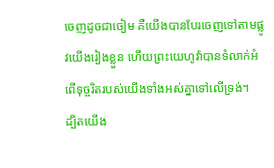ចេញដូចជាចៀម គឺយើងបានបែរចេញទៅតាមផ្លូវយើងរៀងខ្លួន ហើយព្រះយេហូវ៉ាបានទំលាក់អំពើទុច្ចរិតរបស់យើងទាំងអស់គ្នាទៅលើទ្រង់។
ដ្បិតយើង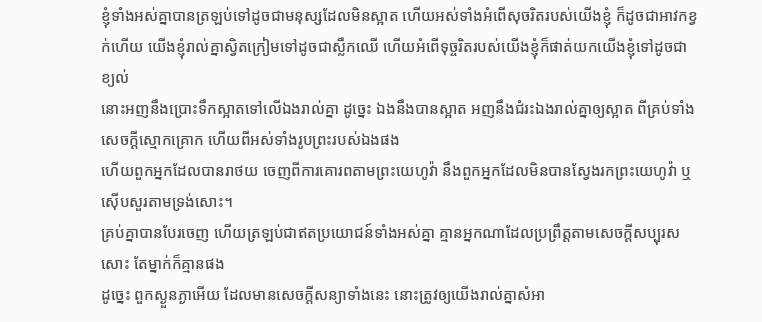ខ្ញុំទាំងអស់គ្នាបានត្រឡប់ទៅដូចជាមនុស្សដែលមិនស្អាត ហើយអស់ទាំងអំពើសុចរិតរបស់យើងខ្ញុំ ក៏ដូចជាអាវកខ្វក់ហើយ យើងខ្ញុំរាល់គ្នាស្វិតក្រៀមទៅដូចជាស្លឹកឈើ ហើយអំពើទុច្ចរិតរបស់យើងខ្ញុំក៏ផាត់យកយើងខ្ញុំទៅដូចជាខ្យល់
នោះអញនឹងប្រោះទឹកស្អាតទៅលើឯងរាល់គ្នា ដូច្នេះ ឯងនឹងបានស្អាត អញនឹងជំរះឯងរាល់គ្នាឲ្យស្អាត ពីគ្រប់ទាំងសេចក្ដីស្មោកគ្រោក ហើយពីអស់ទាំងរូបព្រះរបស់ឯងផង
ហើយពួកអ្នកដែលបានរាថយ ចេញពីការគោរពតាមព្រះយេហូវ៉ា នឹងពួកអ្នកដែលមិនបានស្វែងរកព្រះយេហូវ៉ា ឬស៊ើបសួរតាមទ្រង់សោះ។
គ្រប់គ្នាបានបែរចេញ ហើយត្រឡប់ជាឥតប្រយោជន៍ទាំងអស់គ្នា គ្មានអ្នកណាដែលប្រព្រឹត្តតាមសេចក្ដីសប្បុរសសោះ តែម្នាក់ក៏គ្មានផង
ដូច្នេះ ពួកស្ងួនភ្ងាអើយ ដែលមានសេចក្ដីសន្យាទាំងនេះ នោះត្រូវឲ្យយើងរាល់គ្នាសំអា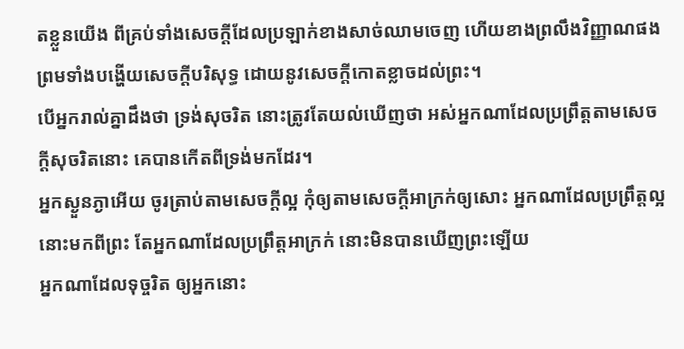តខ្លួនយើង ពីគ្រប់ទាំងសេចក្ដីដែលប្រឡាក់ខាងសាច់ឈាមចេញ ហើយខាងព្រលឹងវិញ្ញាណផង ព្រមទាំងបង្ហើយសេចក្ដីបរិសុទ្ធ ដោយនូវសេចក្ដីកោតខ្លាចដល់ព្រះ។
បើអ្នករាល់គ្នាដឹងថា ទ្រង់សុចរិត នោះត្រូវតែយល់ឃើញថា អស់អ្នកណាដែលប្រព្រឹត្តតាមសេចក្ដីសុចរិតនោះ គេបានកើតពីទ្រង់មកដែរ។
អ្នកស្ងួនភ្ងាអើយ ចូរត្រាប់តាមសេចក្ដីល្អ កុំឲ្យតាមសេចក្ដីអាក្រក់ឲ្យសោះ អ្នកណាដែលប្រព្រឹត្តល្អ នោះមកពីព្រះ តែអ្នកណាដែលប្រព្រឹត្តអាក្រក់ នោះមិនបានឃើញព្រះឡើយ
អ្នកណាដែលទុច្ចរិត ឲ្យអ្នកនោះ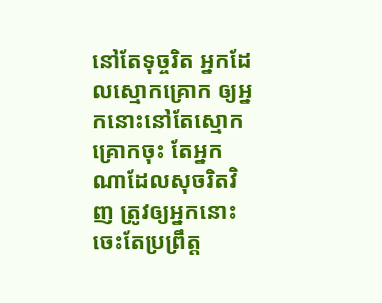នៅតែទុច្ចរិត អ្នកដែលស្មោកគ្រោក ឲ្យអ្នកនោះនៅតែស្មោកគ្រោកចុះ តែអ្នកណាដែលសុចរិតវិញ ត្រូវឲ្យអ្នកនោះចេះតែប្រព្រឹត្ត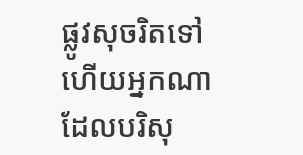ផ្លូវសុចរិតទៅ ហើយអ្នកណាដែលបរិសុ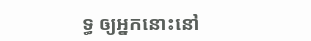ទ្ធ ឲ្យអ្នកនោះនៅ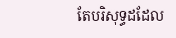តែបរិសុទ្ធដដែល